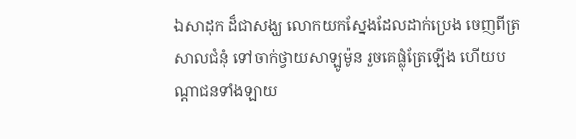ឯសាដុក ដ៏ជាសង្ឃ លោកយកស្នែងដែលដាក់ប្រេង ចេញពីត្រសាលជំនុំ ទៅចាក់ថ្វាយសាឡូម៉ូន រួចគេផ្លុំត្រែឡើង ហើយបណ្តាជនទាំងឡាយ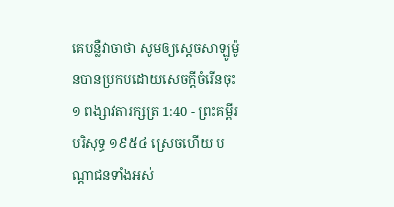គេបន្លឺវាចាថា សូមឲ្យស្តេចសាឡូម៉ូនបានប្រកបដោយសេចក្ដីចំរើនចុះ
១ ពង្សាវតារក្សត្រ 1:40 - ព្រះគម្ពីរបរិសុទ្ធ ១៩៥៤ ស្រេចហើយ បណ្តាជនទាំងអស់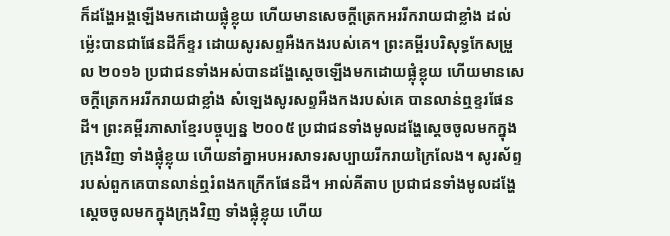ក៏ដង្ហែអង្គឡើងមកដោយផ្លុំខ្លុយ ហើយមានសេចក្ដីត្រេកអររីករាយជាខ្លាំង ដល់ម៉្លេះបានជាផែនដីក៏ខ្ទរ ដោយសូរសព្ទអឺងកងរបស់គេ។ ព្រះគម្ពីរបរិសុទ្ធកែសម្រួល ២០១៦ ប្រជាជនទាំងអស់បានដង្ហែស្ដេចឡើងមកដោយផ្លុំខ្លុយ ហើយមានសេចក្ដីត្រេកអររីករាយជាខ្លាំង សំឡេងសូរសព្ទអឺងកងរបស់គេ បានលាន់ឮខ្ទរផែនដី។ ព្រះគម្ពីរភាសាខ្មែរបច្ចុប្បន្ន ២០០៥ ប្រជាជនទាំងមូលដង្ហែស្ដេចចូលមកក្នុងក្រុងវិញ ទាំងផ្លុំខ្លុយ ហើយនាំគ្នាអបអរសាទរសប្បាយរីករាយក្រៃលែង។ សូរស័ព្ទរបស់ពួកគេបានលាន់ឮរំពងកក្រើកផែនដី។ អាល់គីតាប ប្រជាជនទាំងមូលដង្ហែស្តេចចូលមកក្នុងក្រុងវិញ ទាំងផ្លុំខ្លុយ ហើយ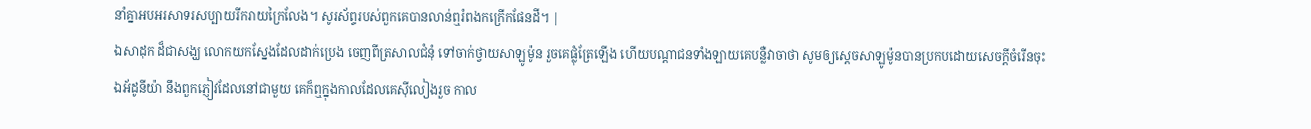នាំគ្នាអបអរសាទរសប្បាយរីករាយក្រៃលែង។ សូរស័ព្ទរបស់ពួកគេបានលាន់ឮរំពងកក្រើកផែនដី។ |
ឯសាដុក ដ៏ជាសង្ឃ លោកយកស្នែងដែលដាក់ប្រេង ចេញពីត្រសាលជំនុំ ទៅចាក់ថ្វាយសាឡូម៉ូន រួចគេផ្លុំត្រែឡើង ហើយបណ្តាជនទាំងឡាយគេបន្លឺវាចាថា សូមឲ្យស្តេចសាឡូម៉ូនបានប្រកបដោយសេចក្ដីចំរើនចុះ
ឯអ័ដូនីយ៉ា នឹងពួកភ្ញៀវដែលនៅជាមួយ គេក៏ឮក្នុងកាលដែលគេស៊ីលៀងរួច កាល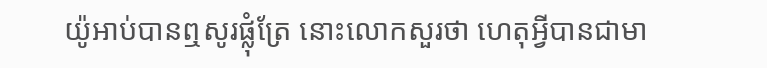យ៉ូអាប់បានឮសូរផ្លុំត្រែ នោះលោកសួរថា ហេតុអ្វីបានជាមា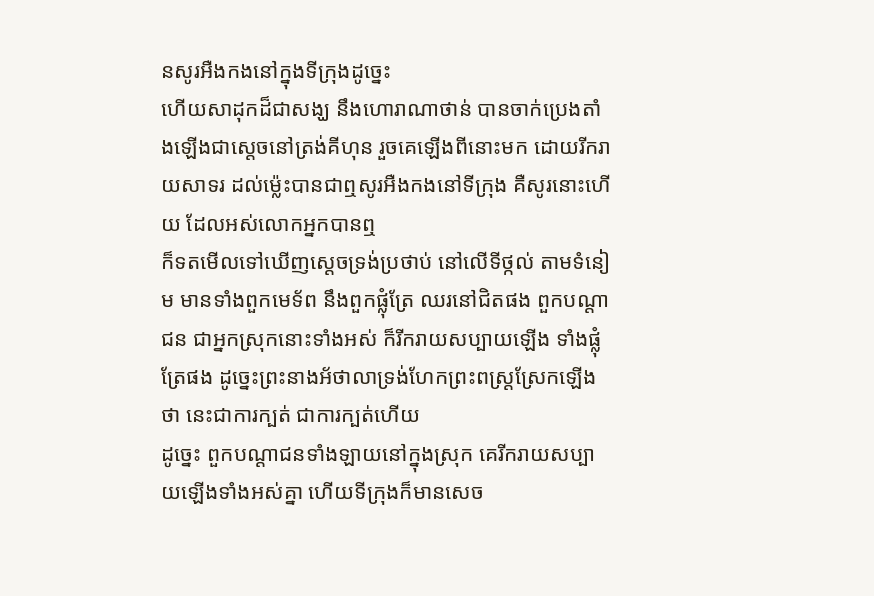នសូរអឺងកងនៅក្នុងទីក្រុងដូច្នេះ
ហើយសាដុកដ៏ជាសង្ឃ នឹងហោរាណាថាន់ បានចាក់ប្រេងតាំងឡើងជាស្តេចនៅត្រង់គីហុន រួចគេឡើងពីនោះមក ដោយរីករាយសាទរ ដល់ម៉្លេះបានជាឮសូរអឺងកងនៅទីក្រុង គឺសូរនោះហើយ ដែលអស់លោកអ្នកបានឮ
ក៏ទតមើលទៅឃើញស្តេចទ្រង់ប្រថាប់ នៅលើទីថ្កល់ តាមទំនៀម មានទាំងពួកមេទ័ព នឹងពួកផ្លុំត្រែ ឈរនៅជិតផង ពួកបណ្តាជន ជាអ្នកស្រុកនោះទាំងអស់ ក៏រីករាយសប្បាយឡើង ទាំងផ្លុំត្រែផង ដូច្នេះព្រះនាងអ័ថាលាទ្រង់ហែកព្រះពស្រ្តស្រែកឡើងថា នេះជាការក្បត់ ជាការក្បត់ហើយ
ដូច្នេះ ពួកបណ្តាជនទាំងឡាយនៅក្នុងស្រុក គេរីករាយសប្បាយឡើងទាំងអស់គ្នា ហើយទីក្រុងក៏មានសេច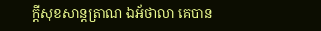ក្ដីសុខសាន្តត្រាណ ឯអ័ថាលា គេបាន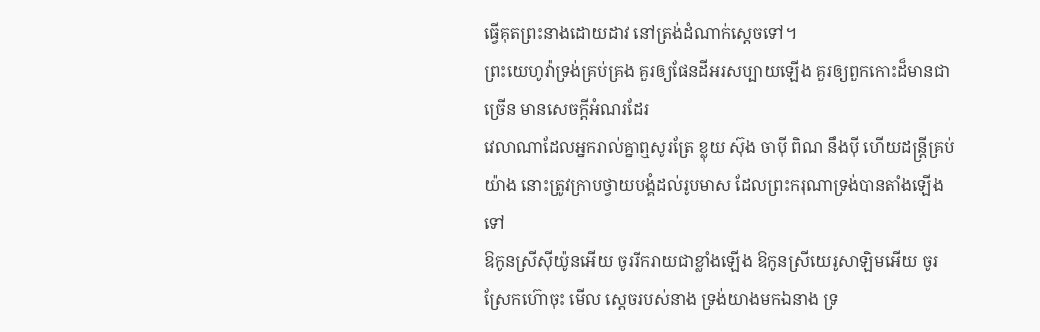ធ្វើគុតព្រះនាងដោយដាវ នៅត្រង់ដំណាក់ស្តេចទៅ។
ព្រះយេហូវ៉ាទ្រង់គ្រប់គ្រង គួរឲ្យផែនដីអរសប្បាយឡើង គួរឲ្យពួកកោះដ៏មានជាច្រើន មានសេចក្ដីអំណរដែរ
វេលាណាដែលអ្នករាល់គ្នាឮសូរត្រែ ខ្លុយ ស៊ុង ចាប៉ី ពិណ នឹងប៉ី ហើយដន្ត្រីគ្រប់យ៉ាង នោះត្រូវក្រាបថ្វាយបង្គំដល់រូបមាស ដែលព្រះករុណាទ្រង់បានតាំងឡើងទៅ
ឱកូនស្រីស៊ីយ៉ូនអើយ ចូររីករាយជាខ្លាំងឡើង ឱកូនស្រីយេរូសាឡិមអើយ ចូរស្រែកហ៊ោចុះ មើល ស្តេចរបស់នាង ទ្រង់យាងមកឯនាង ទ្រ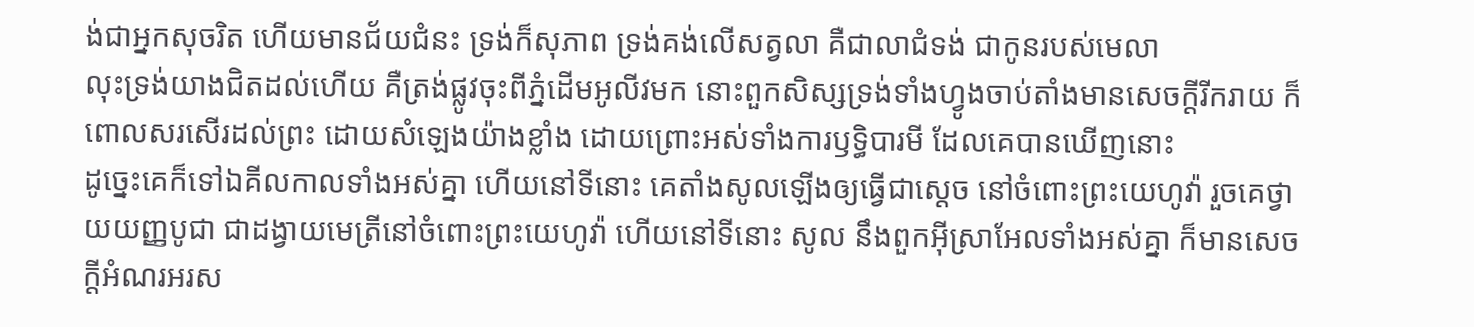ង់ជាអ្នកសុចរិត ហើយមានជ័យជំនះ ទ្រង់ក៏សុភាព ទ្រង់គង់លើសត្វលា គឺជាលាជំទង់ ជាកូនរបស់មេលា
លុះទ្រង់យាងជិតដល់ហើយ គឺត្រង់ផ្លូវចុះពីភ្នំដើមអូលីវមក នោះពួកសិស្សទ្រង់ទាំងហ្វូងចាប់តាំងមានសេចក្ដីរីករាយ ក៏ពោលសរសើរដល់ព្រះ ដោយសំឡេងយ៉ាងខ្លាំង ដោយព្រោះអស់ទាំងការឫទ្ធិបារមី ដែលគេបានឃើញនោះ
ដូច្នេះគេក៏ទៅឯគីលកាលទាំងអស់គ្នា ហើយនៅទីនោះ គេតាំងសូលឡើងឲ្យធ្វើជាស្តេច នៅចំពោះព្រះយេហូវ៉ា រួចគេថ្វាយយញ្ញបូជា ជាដង្វាយមេត្រីនៅចំពោះព្រះយេហូវ៉ា ហើយនៅទីនោះ សូល នឹងពួកអ៊ីស្រាអែលទាំងអស់គ្នា ក៏មានសេចក្ដីអំណរអរស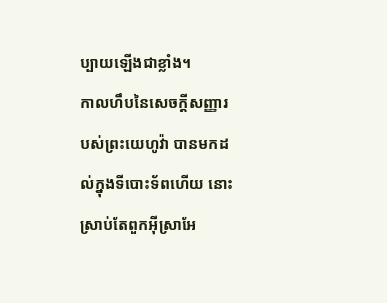ប្បាយឡើងជាខ្លាំង។
កាលហឹបនៃសេចក្ដីសញ្ញារបស់ព្រះយេហូវ៉ា បានមកដល់ក្នុងទីបោះទ័ពហើយ នោះស្រាប់តែពួកអ៊ីស្រាអែ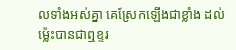លទាំងអស់គ្នា គេស្រែកឡើងជាខ្លាំង ដល់ម៉្លេះបានជាឮខ្ទរ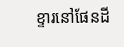ខ្ទារនៅផែនដី